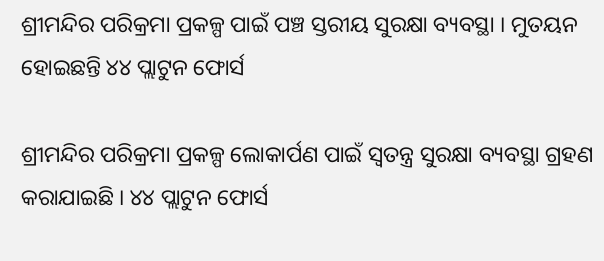ଶ୍ରୀମନ୍ଦିର ପରିକ୍ରମା ପ୍ରକଳ୍ପ ପାଇଁ ପଞ୍ଚ ସ୍ତରୀୟ ସୁରକ୍ଷା ବ୍ୟବସ୍ଥା । ମୁତୟନ ହୋଇଛନ୍ତି ୪୪ ପ୍ଲାଟୁନ ଫୋର୍ସ

ଶ୍ରୀମନ୍ଦିର ପରିକ୍ରମା ପ୍ରକଳ୍ପ ଲୋକାର୍ପଣ ପାଇଁ ସ୍ୱତନ୍ତ୍ର ସୁରକ୍ଷା ବ୍ୟବସ୍ଥା ଗ୍ରହଣ କରାଯାଇଛି । ୪୪ ପ୍ଲାଟୁନ ଫୋର୍ସ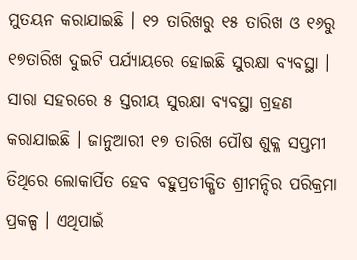ମୁତୟନ କରାଯାଇଛି । ୧୨ ତାରିଖରୁ ୧୫ ତାରିଖ ଓ ୧୬ରୁ ୧୭ତାରିଖ ଦୁଇଟି ପର୍ଯ୍ୟାୟରେ ହୋଇଛି ସୁରକ୍ଷା ବ୍ୟବସ୍ଥା । ସାରା ସହରରେ ୫ ସ୍ତରୀୟ ସୁରକ୍ଷା ବ୍ୟବସ୍ଥା ଗ୍ରହଣ କରାଯାଇଛି । ଜାନୁଆରୀ ୧୭ ତାରିଖ ପୌଷ ଶୁକ୍ଳ ସପ୍ତମୀ ତିଥିରେ ଲୋକାର୍ପିତ ହେବ ବହୁପ୍ରତୀକ୍ଷିତ ଶ୍ରୀମନ୍ଦିର ପରିକ୍ରମା ପ୍ରକଳ୍ପ । ଏଥିପାଇଁ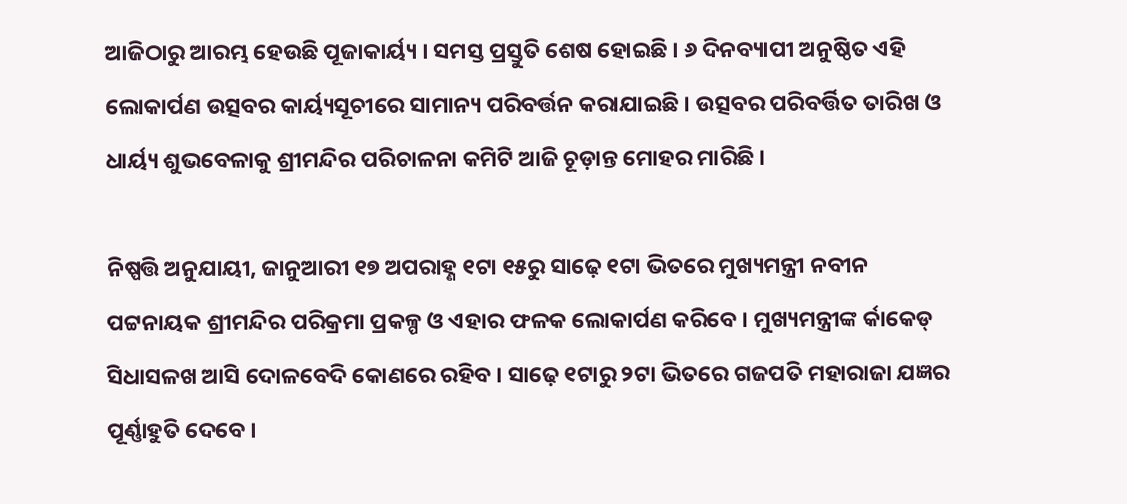ଆଜିଠାରୁ ଆରମ୍ଭ ହେଉଛି ପୂଜାକାର୍ୟ୍ୟ । ସମସ୍ତ ପ୍ରସ୍ତୁତି ଶେଷ ହୋଇଛି । ୬ ଦିନବ୍ୟାପୀ ଅନୁଷ୍ଠିତ ଏହି ଲୋକାର୍ପଣ ଉତ୍ସବର କାର୍ୟ୍ୟସୂଚୀରେ ସାମାନ୍ୟ ପରିବର୍ତ୍ତନ କରାଯାଇଛି । ଉତ୍ସବର ପରିବର୍ତ୍ତିତ ତାରିଖ ଓ ଧାର୍ୟ୍ୟ ଶୁଭବେଳାକୁ ଶ୍ରୀମନ୍ଦିର ପରିଚାଳନା କମିଟି ଆଜି ଚୂଡ଼ାନ୍ତ ମୋହର ମାରିଛି ।

ନିଷ୍ପତ୍ତି ଅନୁଯାୟୀ, ଜାନୁଆରୀ ୧୭ ଅପରାହ୍ଣ ୧ଟା ୧୫ରୁ ସାଢ଼େ ୧ଟା ଭିତରେ ମୁଖ୍ୟମନ୍ତ୍ରୀ ନବୀନ ପଟ୍ଟନାୟକ ଶ୍ରୀମନ୍ଦିର ପରିକ୍ରମା ପ୍ରକଳ୍ପ ଓ ଏହାର ଫଳକ ଲୋକାର୍ପଣ କରିବେ । ମୁଖ୍ୟମନ୍ତ୍ରୀଙ୍କ ର୍କାକେଡ୍ ସିଧାସଳଖ ଆସି ଦୋଳବେଦି କୋଣରେ ରହିବ । ସାଢ଼େ ୧ଟାରୁ ୨ଟା ଭିତରେ ଗଜପତି ମହାରାଜା ଯଜ୍ଞର ପୂର୍ଣ୍ଣାହୁତି ଦେବେ ।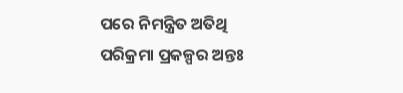ପରେ ନିମନ୍ତ୍ରିତ ଅତିଥି ପରିକ୍ରମା ପ୍ରକଳ୍ପର ଅନ୍ତଃ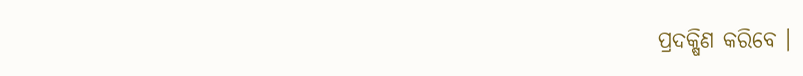ପ୍ରଦକ୍ଷିଣ କରିବେ ।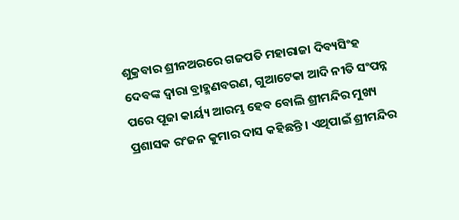ଶୁକ୍ରବାର ଶ୍ରୀନଅରରେ ଗଜପତି ମହାରାଜା ଦିବ୍ୟସିଂହ ଦେବଙ୍କ ଦ୍ୱାରା ବ୍ରାହ୍ମଣବରଣ, ଗୁଆଟେକା ଆଦି ନୀତି ସଂପନ୍ନ ପରେ ପୂଜା କାର୍ୟ୍ୟ ଆରମ୍ଭ ହେବ ବୋଲି ଶ୍ରୀମନ୍ଦିର ମୁଖ୍ୟ ପ୍ରଶାସକ ରଂଜନ କୁମାର ଦାସ କହିଛନ୍ତି । ଏଥିପାଇଁ ଶ୍ରୀମନ୍ଦିର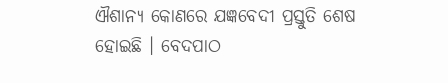ଐଶାନ୍ୟ କୋଣରେ ଯଜ୍ଞବେଦୀ ପ୍ରସ୍ତୁତି ଶେଷ ହୋଇଛି । ବେଦପାଠ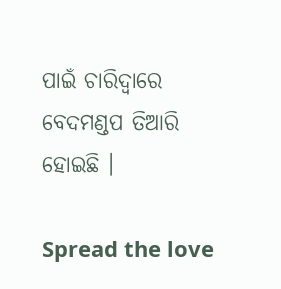ପାଇଁ ଚାରିଦ୍ୱାରେ ବେଦମଣ୍ଡପ ତିଆରି ହୋଇଛି ।

Spread the love